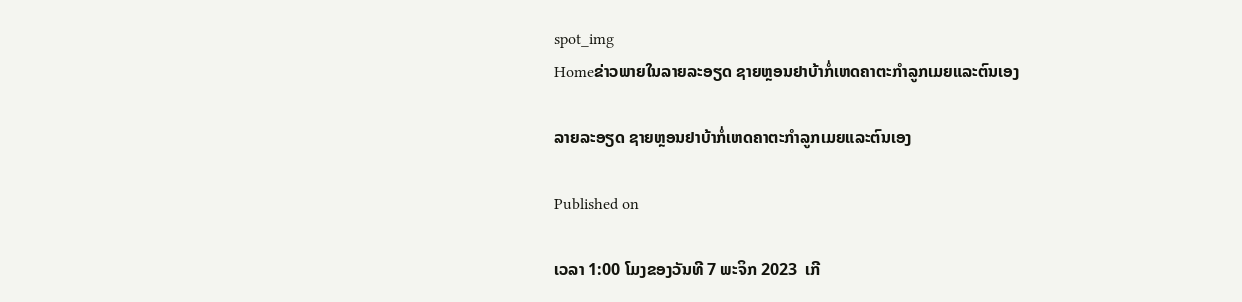spot_img
Homeຂ່າວພາຍໃນລາຍລະອຽດ ຊາຍຫຼອນຢາບ້າກໍ່ເຫດຄາຕະກຳລູກເມຍແລະຕົນເອງ

ລາຍລະອຽດ ຊາຍຫຼອນຢາບ້າກໍ່ເຫດຄາຕະກຳລູກເມຍແລະຕົນເອງ

Published on

ເວລາ 1:00 ໂມງຂອງວັນທີ 7 ພະຈິກ 2023  ເກີ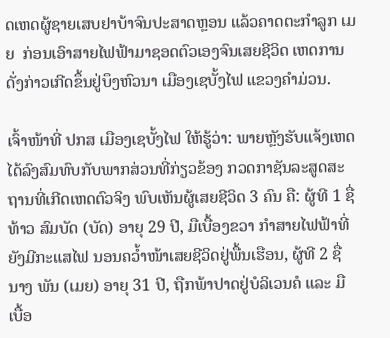ດເຫດຜູ້ຊາຍເສບຢາບ້າຈົນປະສາດຫຼອນ ແລ້ວຄາດຕະກໍາລູກ ເມຍ  ກ່ອນເອົາສາຍໄຟຟ້າມາຊອດຕົວເອງຈົນເສຍຊີວິດ ເຫດການດັ່ງກ່າວເກີດຂຶ້ນຢູ່ບຶງຫົວນາ ເມືອງເຊບັ້ງໄຟ ແຂວງຄໍາມ່ວນ.

ເຈົ້າໜ້າທີ່ ປກສ ເມືອງເຊບັ້ງໄຟ ໃຫ້ຮູ້ວ່າ: ພາຍຫຼັງຮັບແຈ້ງເຫດໄດ້ລົງສົມທົບກັບພາກສ່ວນທີ່ກ່ຽວຂ້ອງ ກວດກາຊັນລະສູດສະຖານທີ່ເກີດເຫດຕົວຈິງ ພົບເຫັນຜູ້ເສຍຊີວິດ 3 ຄົນ ຄື: ຜູ້ທີ 1 ຊື່ທ້າວ ສົມບັດ (ບັດ) ອາຍຸ 29 ປີ, ມືເບື້ອງຂວາ ກໍາສາຍໄຟຟ້າທີ່ຍັງມີກະແສໄຟ ນອນຄວໍ້າໜ້າເສຍຊີວິດຢູ່ພື້ນເຮືອນ, ຜູ້ທີ 2 ຊື່ ນາງ ພັນ (ເມຍ) ອາຍຸ 31 ປີ, ຖືກພ້າປາດຢູ່ບໍລິເວນຄໍ ແລະ ມືເບື້ອ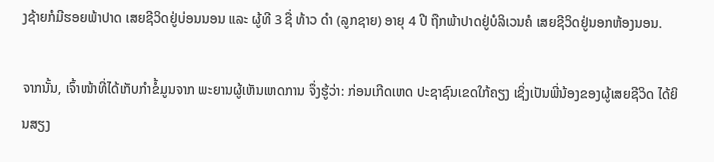ງຊ້າຍກໍມີຮອຍພ້າປາດ ເສຍຊີວິດຢູ່ບ່ອນນອນ ແລະ ຜູ້ທີ 3 ຊື່ ທ້າວ ດໍາ (ລູກຊາຍ) ອາຍຸ 4 ປີ ຖືກພ້າປາດຢູ່ບໍລິເວນຄໍ ເສຍຊີວິດຢູ່ນອກຫ້ອງນອນ.

ຈາກນັ້ນ, ເຈົ້າໜ້າທີ່ໄດ້ເກັບກຳຂໍ້ມູນຈາກ ພະຍານຜູ້ເຫັນເຫດການ ຈຶ່ງຮູ້ວ່າ: ກ່ອນເກີດເຫດ ປະຊາຊົນເຂດໃກ້ຄຽງ ເຊິ່ງເປັນພີ່ນ້ອງຂອງຜູ້ເສຍຊີວິດ ໄດ້ຍິນສຽງ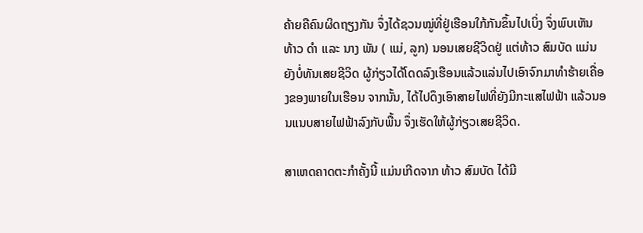ຄ້າຍຄືຄົນຜິດຖຽງກັນ ຈຶ່ງໄດ້ຊວນໝູ່ທີ່ຢູ່ເຮືອນໃກ້ກັນຂຶ້ນໄປເບິ່ງ ຈຶ່ງພົບເຫັນ ທ້າວ ດໍາ ເເລະ ນາງ ພັນ ( ແມ່, ລູກ) ນອນເສຍຊີວິດຢູ່ ແຕ່ທ້າວ ສົມບັດ ແມ່ນຍັງບໍ່ທັນເສຍຊີວິດ ຜູ້ກ່ຽວໄດ້ໂດດລົງເຮືອນແລ້ວແລ່ນໄປເອົາຈົກມາທໍາຮ້າຍເຄື່ອງຂອງພາຍໃນເຮືອນ ຈາກນັ້ນ, ໄດ້ໄປດຶງເອົາສາຍໄຟທີ່ຍັງມີກະແສໄຟຟ້າ ແລ້ວນອນແນບສາຍໄຟຟ້າລົງກັບພື້ນ ຈຶ່ງເຮັດໃຫ້ຜູ້ກ່ຽວເສຍຊີວິດ.

ສາເຫດຄາດຕະກໍາຄັ້ງນີ້ ແມ່ນເກີດຈາກ ທ້າວ ສົມບັດ ໄດ້ມີ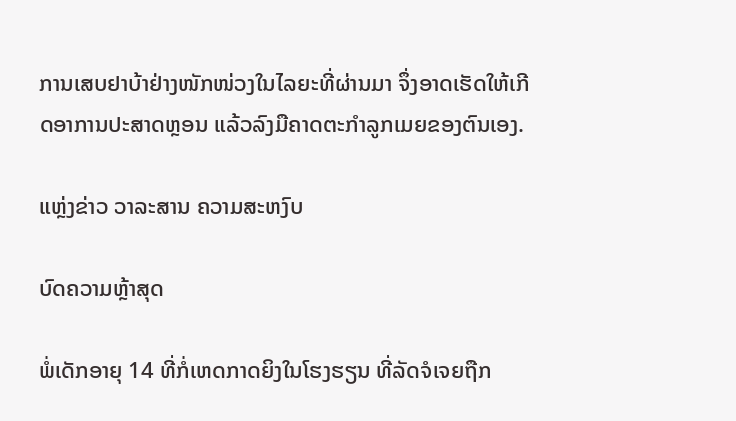ການເສບຢາບ້າຢ່າງໜັກໜ່ວງໃນໄລຍະທີ່ຜ່ານມາ ຈຶ່ງອາດເຮັດໃຫ້ເກີດອາການປະສາດຫຼອນ ແລ້ວລົງມືຄາດຕະກໍາລູກເມຍຂອງຕົນເອງ.

ແຫຼ່ງຂ່າວ ວາລະສານ ຄວາມສະຫງົບ

ບົດຄວາມຫຼ້າສຸດ

ພໍ່ເດັກອາຍຸ 14 ທີ່ກໍ່ເຫດກາດຍິງໃນໂຮງຮຽນ ທີ່ລັດຈໍເຈຍຖືກ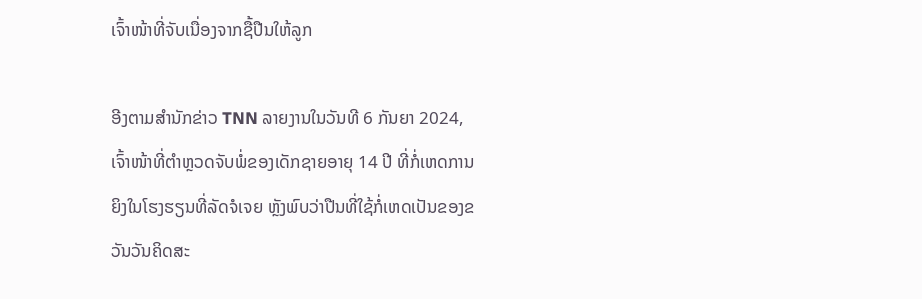ເຈົ້າໜ້າທີ່ຈັບເນື່ອງຈາກຊື້ປືນໃຫ້ລູກ

ອີງຕາມສຳນັກຂ່າວ TNN ລາຍງານໃນວັນທີ 6 ກັນຍາ 2024, ເຈົ້າໜ້າທີ່ຕຳຫຼວດຈັບພໍ່ຂອງເດັກຊາຍອາຍຸ 14 ປີ ທີ່ກໍ່ເຫດການຍິງໃນໂຮງຮຽນທີ່ລັດຈໍເຈຍ ຫຼັງພົບວ່າປືນທີ່ໃຊ້ກໍ່ເຫດເປັນຂອງຂວັນວັນຄິດສະ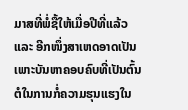ມາສທີ່ພໍ່ຊື້ໃຫ້ເມື່ອປີທີ່ແລ້ວ ແລະ ອີກໜຶ່ງສາເຫດອາດເປັນເພາະບັນຫາຄອບຄົບທີ່ເປັນຕົ້ນຕໍໃນການກໍ່ຄວາມຮຸນແຮງໃນ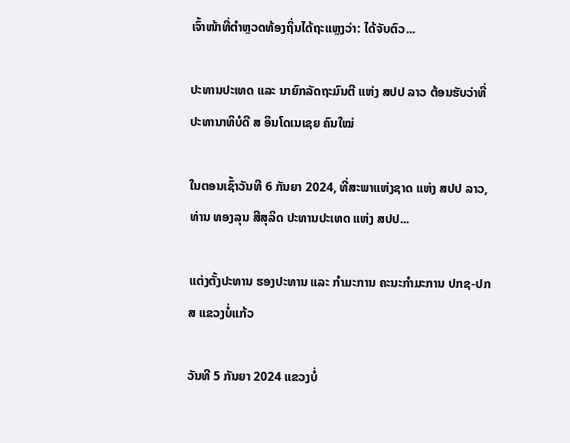ເຈົ້າໜ້າທີ່ຕຳຫຼວດທ້ອງຖິ່ນໄດ້ຖະແຫຼງວ່າ: ໄດ້ຈັບຕົວ...

ປະທານປະເທດ ແລະ ນາຍົກລັດຖະມົນຕີ ແຫ່ງ ສປປ ລາວ ຕ້ອນຮັບວ່າທີ່ ປະທານາທິບໍດີ ສ ອິນໂດເນເຊຍ ຄົນໃໝ່

ໃນຕອນເຊົ້າວັນທີ 6 ກັນຍາ 2024, ທີ່ສະພາແຫ່ງຊາດ ແຫ່ງ ສປປ ລາວ, ທ່ານ ທອງລຸນ ສີສຸລິດ ປະທານປະເທດ ແຫ່ງ ສປປ...

ແຕ່ງຕັ້ງປະທານ ຮອງປະທານ ແລະ ກຳມະການ ຄະນະກຳມະການ ປກຊ-ປກສ ແຂວງບໍ່ແກ້ວ

ວັນທີ 5 ກັນຍາ 2024 ແຂວງບໍ່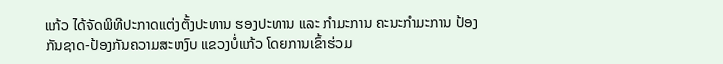ແກ້ວ ໄດ້ຈັດພິທີປະກາດແຕ່ງຕັ້ງປະທານ ຮອງປະທານ ແລະ ກຳມະການ ຄະນະກຳມະການ ປ້ອງກັນຊາດ-ປ້ອງກັນຄວາມສະຫງົບ ແຂວງບໍ່ແກ້ວ ໂດຍການເຂົ້າຮ່ວມ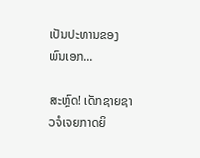ເປັນປະທານຂອງ ພົນເອກ...

ສະຫຼົດ! ເດັກຊາຍຊາວຈໍເຈຍກາດຍິ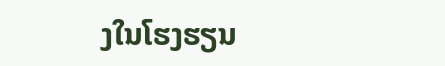ງໃນໂຮງຮຽນ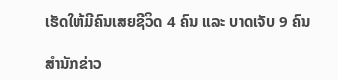ເຮັດໃຫ້ມີຄົນເສຍຊີວິດ 4 ຄົນ ແລະ ບາດເຈັບ 9 ຄົນ

ສຳນັກຂ່າວ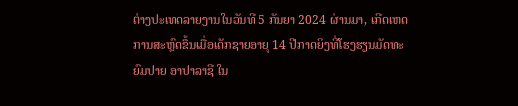ຕ່າງປະເທດລາຍງານໃນວັນທີ 5 ກັນຍາ 2024 ຜ່ານມາ, ເກີດເຫດການສະຫຼົດຂຶ້ນເມື່ອເດັກຊາຍອາຍຸ 14 ປີກາດຍິງທີ່ໂຮງຮຽນມັດທະຍົມປາຍ ອາປາລາຊີ ໃນ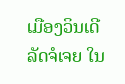ເມືອງວິນເດີ ລັດຈໍເຈຍ ໃນ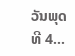ວັນພຸດ ທີ 4...